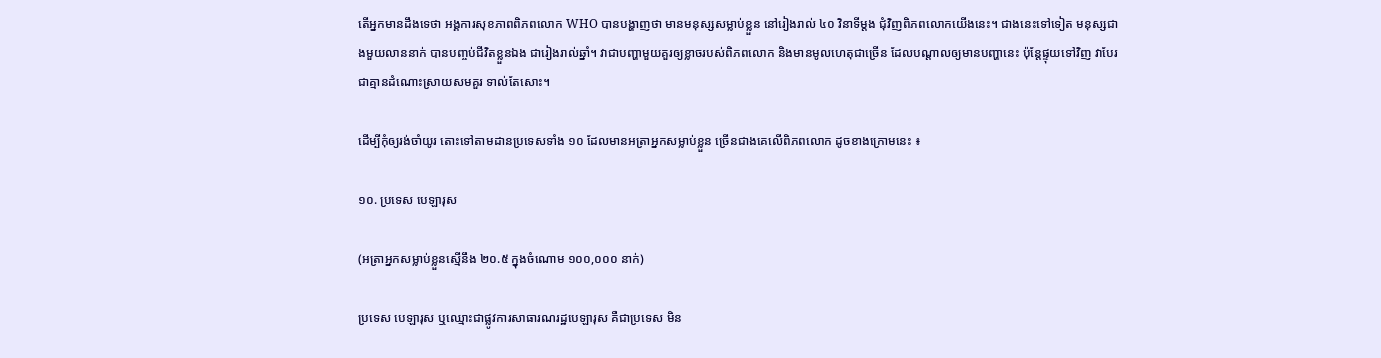តើអ្នកមានដឹងទេថា អង្គការសុខភាពពិភពលោក WHO បានបង្ហាញថា មានមនុស្សសម្លាប់ខ្លួន នៅរៀងរាល់ ៤០ វិនាទីម្តង ជុំវិញពិភពលោកយើងនេះ។ ជាងនេះទៅទៀត មនុស្សជាងមួយលាននាក់ បានបញ្ចប់ជីវិតខ្លួនឯង ជារៀងរាល់ឆ្នាំ។ វាជាបញ្ហាមួយគួរឲ្យខ្លាចរបស់ពិភពលោក និងមានមូលហេតុជាច្រើន ដែលបណ្តាលឲ្យមានបញ្ហានេះ ប៉ុន្តែផ្ទុយទៅវិញ វាបែរជាគ្មានដំណោះស្រាយសមគួរ ទាល់តែសោះ។

ដើម្បីកុំឲ្យរង់ចាំយូរ តោះទៅតាមដានប្រទេសទាំង ១០ ដែលមានអត្រាអ្នកសម្លាប់ខ្លួន ច្រើនជាងគេលើពិភពលោក ដូចខាងក្រោមនេះ ៖

១០. ប្រទេស បេឡារុស

(អត្រាអ្នកសម្លាប់ខ្លួនស្មើនឹង ២០.៥ ក្នុងចំណោម ១០០,០០០ នាក់)

ប្រទេស បេឡារុស ឬឈ្មោះជាផ្លូវការសាធារណរដ្ឋបេឡារុស គឺជាប្រទេស មិន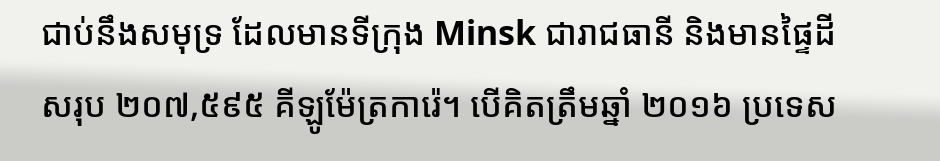ជាប់នឹងសមុទ្រ ដែលមានទីក្រុង Minsk ជារាជធានី និងមានផ្ទៃដីសរុប ២០៧,៥៩៥ គីឡូម៉ែត្រការ៉េ។ បើគិតត្រឹមឆ្នាំ ២០១៦ ប្រទេស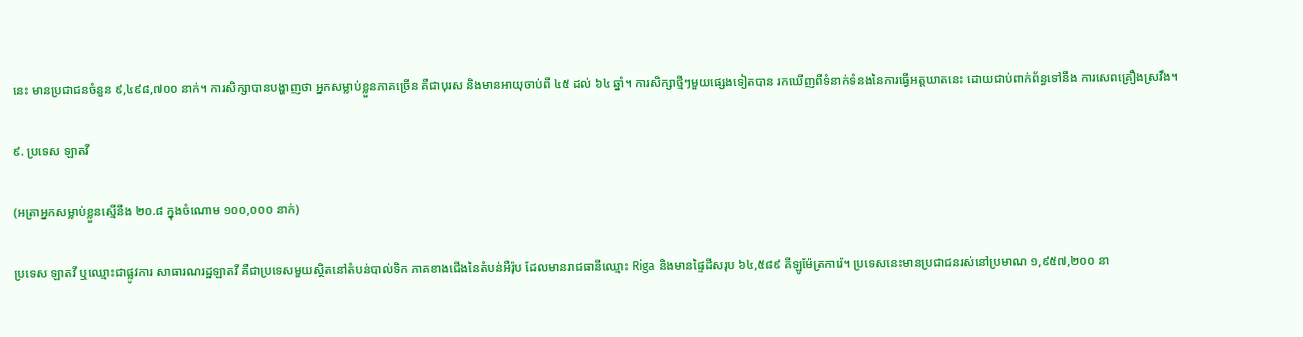នេះ មានប្រជាជនចំនួន ៩,៤៩៨,៧០០ នាក់។ ការសិក្សាបានបង្ហាញថា អ្នកសម្លាប់ខ្លួនភាគច្រើន គឺជាបុរស និងមានអាយុចាប់ពី ៤៥ ដល់ ៦៤ ឆ្នាំ។ ការសិក្សាថ្មីៗមួយផ្សេងទៀតបាន រកឃើញពីទំនាក់ទំនងនៃការធ្វើអត្តឃាតនេះ ដោយជាប់ពាក់ព័ន្ធទៅនឹង ការសេពគ្រឿងស្រវឹង។

៩. ប្រទេស ឡាតវី

(អត្រាអ្នកសម្លាប់ខ្លួនស្មើនឹង ២០.៨ ក្នុងចំណោម ១០០,០០០ នាក់)

ប្រទេស ឡាតវី ឬឈ្មោះជាផ្លូវការ សាធារណរដ្ឋឡាតវី គឺជាប្រទេសមួយស្ថិតនៅតំបន់បាល់ទិក ភាគខាងជើងនៃតំបន់អឺរ៉ុប ដែលមានរាជធានីឈ្មោះ Riga និងមានផ្ទៃដីសរុប ៦៤,៥៨៩ គីឡូម៉ែត្រការ៉េ។ ប្រទេសនេះមានប្រជាជនរស់នៅប្រមាណ ១,៩៥៧,២០០ នា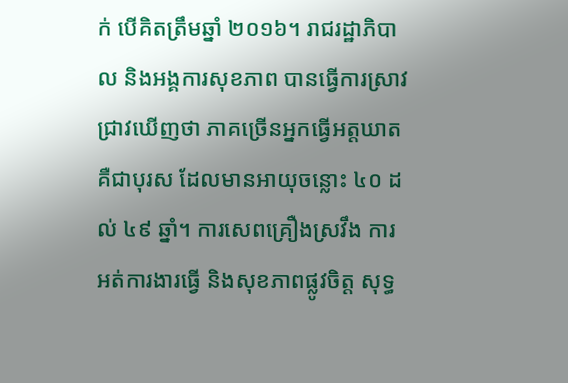ក់ បើគិតត្រឹមឆ្នាំ ២០១៦។ រាជរដ្ឋាភិបាល និងអង្គការសុខភាព បានធ្វើការស្រាវជ្រាវឃើញថា ភាគច្រើនអ្នកធ្វើអត្តឃាត គឺជាបុរស ដែលមានអាយុចន្លោះ ៤០ ដល់ ៤៩ ឆ្នាំ។ ការសេពគ្រឿងស្រវឹង ការអត់ការងារធ្វើ និងសុខភាពផ្លូវចិត្ត សុទ្ធ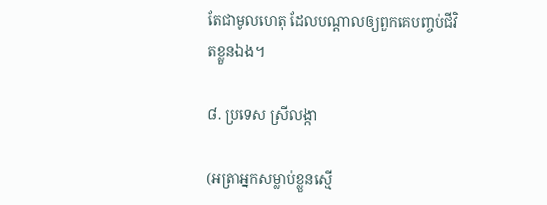តែជាមូលហេតុ ដែលបណ្តាលឲ្យពួកគេបញ្ចប់ជីវិតខ្លួនឯង។

៨. ប្រទេស ស្រីលង្កា

(អត្រាអ្នកសម្លាប់ខ្លួនស្មើ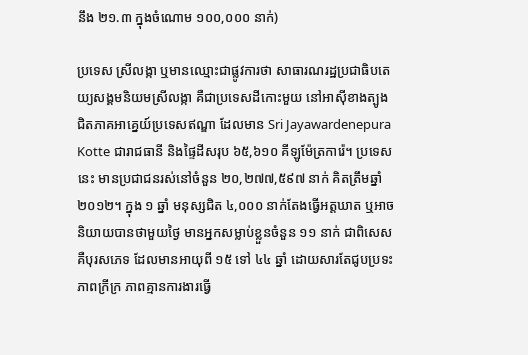នឹង ២១.៣ ក្នុងចំណោម ១០០,០០០ នាក់)

ប្រទេស ស្រីលង្កា ឬមានឈ្មោះជាផ្លូវការថា សាធារណរដ្ឋប្រជាធិបតេយ្យសង្គមនិយមស្រីលង្កា គឺជាប្រទេសដីកោះមួយ នៅអាស៊ីខាងត្បូង ជិតភាគអាគ្នេយ៍ប្រទេសឥណ្ឌា ដែលមាន Sri Jayawardenepura Kotte ជារាជធានី និងផ្ទៃដីសរុប ៦៥,៦១០ គីឡូម៉ែត្រការ៉េ។ ប្រទេសនេះ មានប្រជាជនរស់នៅចំនួន ២០,២៧៧,៥៩៧ នាក់ គិតត្រឹមឆ្នាំ ២០១២។ ក្នុង ១ ឆ្នាំ មនុស្សជិត ៤,០០០ នាក់តែងធ្វើអត្តឃាត ឬអាចនិយាយបានថាមួយថ្ងៃ មានអ្នកសម្លាប់ខ្លួនចំនួន ១១ នាក់ ជាពិសេស គឺបុរសភេទ ដែលមានអាយុពី ១៥ ទៅ ៤៤ ឆ្នាំ ដោយសារតែជូបប្រទះភាពក្រីក្រ ភាពគ្មានការងារធ្វើ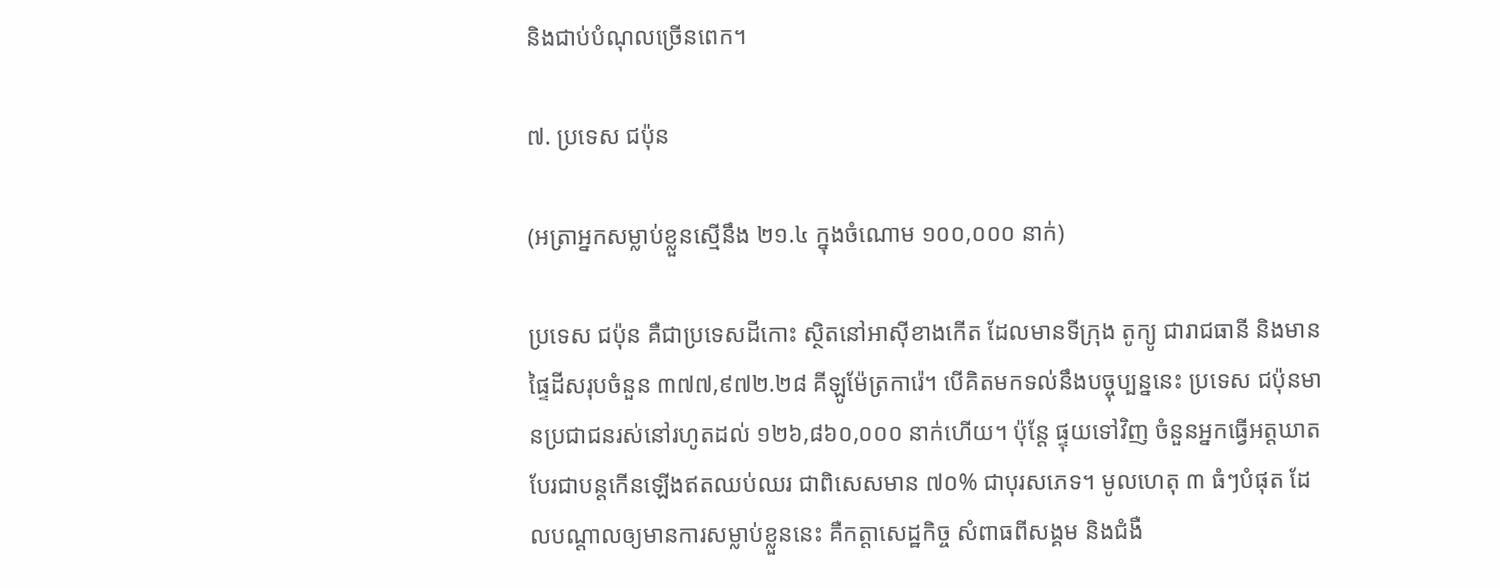និងជាប់បំណុលច្រើនពេក។

៧. ប្រទេស ជប៉ុន

(អត្រាអ្នកសម្លាប់ខ្លួនស្មើនឹង ២១.៤ ក្នុងចំណោម ១០០,០០០ នាក់)

ប្រទេស ជប៉ុន គឺជាប្រទេសដីកោះ ស្ថិតនៅអាស៊ីខាងកើត ដែលមានទីក្រុង តូក្យូ ជារាជធានី និងមានផ្ទៃដីសរុបចំនួន ៣៧៧,៩៧២.២៨ គីឡូម៉ែត្រការ៉េ។ បើគិតមកទល់នឹងបច្ចុប្បន្ននេះ ប្រទេស ជប៉ុនមានប្រជាជនរស់នៅរហូតដល់ ១២៦,៨៦០,០០០ នាក់ហើយ។ ប៉ុន្តែ ផ្ទុយទៅវិញ ចំនួនអ្នកធ្វើអត្តឃាត បែរជាបន្តកើនឡើងឥតឈប់ឈរ ជាពិសេសមាន ៧០% ជាបុរសភេទ។ មូលហេតុ ៣ ធំៗបំផុត ដែលបណ្តាលឲ្យមានការសម្លាប់ខ្លួននេះ គឺកត្តាសេដ្ឋកិច្ច សំពាធពីសង្គម និងជំងឺ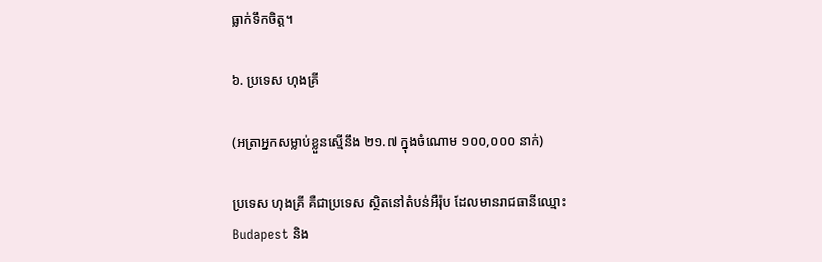ធ្លាក់ទឹកចិត្ត។

៦. ប្រទេស ហុងគ្រី

(អត្រាអ្នកសម្លាប់ខ្លួនស្មើនឹង ២១.៧ ក្នុងចំណោម ១០០,០០០ នាក់)

ប្រទេស ហុងគ្រី គឺជាប្រទេស ស្ថិតនៅតំបន់អឺរ៉ុប ដែលមានរាជធានីឈ្មោះ Budapest និង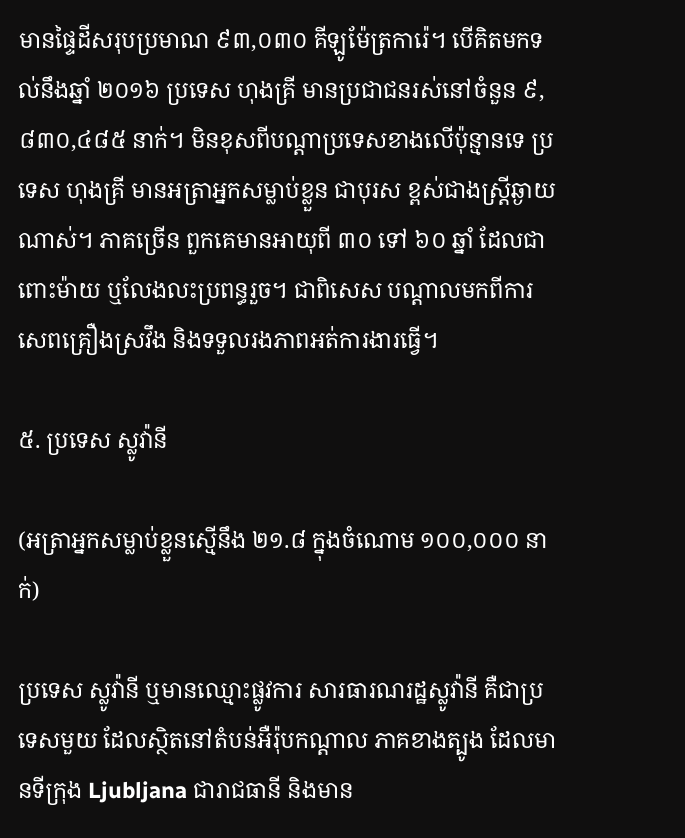មានផ្ទៃដីសរុបប្រមាណ ៩៣,០៣០ គីឡូម៉ែត្រការ៉េ។ បើគិតមកទល់នឹងឆ្នាំ ២០១៦ ប្រទេស ហុងគ្រី មានប្រជាជនរស់នៅចំនួន ៩,៨៣០,៤៨៥ នាក់។ មិនខុសពីបណ្តាប្រទេសខាងលើប៉ុន្មានទេ ប្រទេស ហុងគ្រី មានអត្រាអ្នកសម្លាប់ខ្លួន ជាបុរស ខ្ពស់ជាងស្រ្តីឆ្ងាយណាស់។ ភាគច្រើន ពួកគេមានអាយុពី ៣០ ទៅ ៦០ ឆ្នាំ ដែលជាពោះម៉ាយ ឬលែងលះប្រពន្ធរួច។ ជាពិសេស បណ្តាលមកពីការសេពគ្រឿងស្រវឹង និងទទួលរងភាពអត់ការងារធ្វើ។

៥. ប្រទេស ស្លូវ៉ានី

(អត្រាអ្នកសម្លាប់ខ្លួនស្មើនឹង ២១.៨ ក្នុងចំណោម ១០០,០០០ នាក់)

ប្រទេស ស្លូវ៉ានី ឬមានឈ្មោះផ្លូវការ សារធារណរដ្ឋស្លូវ៉ានី គឺជាប្រទេសមួយ ដែលស្ថិតនៅតំបន់អឺរ៉ុបកណ្តាល ភាគខាងត្បូង ដែលមានទីក្រុង Ljubljana ជារាជធានី និងមាន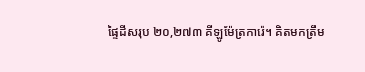ផ្ទៃដីសរុប ២០,២៧៣ គីឡូម៉ែត្រការ៉េ។ គិតមកត្រឹម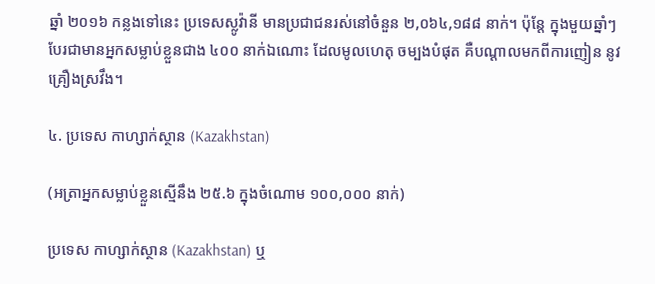ឆ្នាំ ២០១៦ កន្លងទៅនេះ ប្រទេសស្លូវ៉ានី មានប្រជាជនរស់នៅចំនួន ២,០៦៤,១៨៨ នាក់។ ប៉ុន្តែ ក្នុងមួយឆ្នាំៗ បែរជាមានអ្នកសម្លាប់ខ្លួនជាង ៤០០ នាក់ឯណោះ ដែលមូលហេតុ ចម្បងបំផុត គឺបណ្តាលមកពីការញៀន នូវគ្រឿងស្រវឹង។

៤. ប្រទេស កាហ្សាក់ស្ថាន (Kazakhstan)

(អត្រាអ្នកសម្លាប់ខ្លួនស្មើនឹង ២៥.៦ ក្នុងចំណោម ១០០,០០០ នាក់)

ប្រទេស កាហ្សាក់ស្ថាន (Kazakhstan) ឬ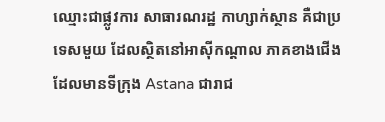ឈ្មោះជាផ្លូវការ សាធារណរដ្ឋ កាហ្សាក់ស្ថាន គឺជាប្រទេសមួយ ដែលស្ថិតនៅអាស៊ីកណ្តាល ភាគខាងជើង ដែលមានទីក្រុង Astana ជារាជ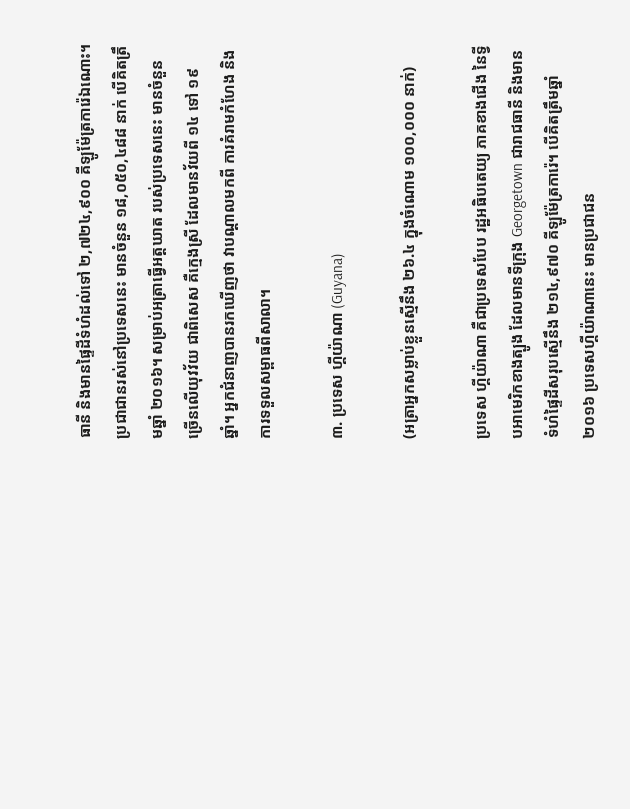ធានី និងមានផ្ទៃដីទំហំដល់ទៅ ២,៧២៤,៩០០ គីឡូម៉ែត្រការ៉េឯណោះ។ ប្រជាជានរស់នៅប្រទេសនេះ មានចំនួន ១៨,០៥០,៤៨៨ នាក់ បើគិតត្រឹមឆ្នាំ ២០១៦។ សម្រាប់អត្រាធ្វើអត្តឃាត របស់ប្រទេសនេះ មានចំនួនច្រើនលើយុវវ័យ ជាពិសេស គឺក្មេងស្រី ដែលមានវ័យពី ១៤ ទៅ ១៩ ឆ្នាំ។ អ្នកជំនាញបានរកឃើញថា វាបណ្តាលមកពី ការគំរាមកំហែង និងការទទួលសម្ពាធពីសាលា។

៣. ប្រទេស ហ្គីយ៉ាណា (Guyana)

(អត្រាអ្នកសម្លាប់ខ្លួនស្មើនឹង ២៦.៤ ក្នុងចំណោម ១០០,០០០ នាក់)

ប្រទេស ហ្គីយ៉ាណា គឺជាប្រទេសបែប រដ្ឋអធិបតេយ្យ ភាគខាងជើង នៃទ្វីបអាមេរិកខាងត្បូង ដែលមានទីក្រុង Georgetown ជារាជធានី និងមានទំហំផ្ទៃដីសរុបស្មើនឹង ២១៤,៩៧០ គីឡូម៉ែត្រការ៉េ។ បើគិតត្រឹមឆ្នាំ ២០១៦ ប្រទេសហ្គីយ៉ាណានេះ មានប្រជាជន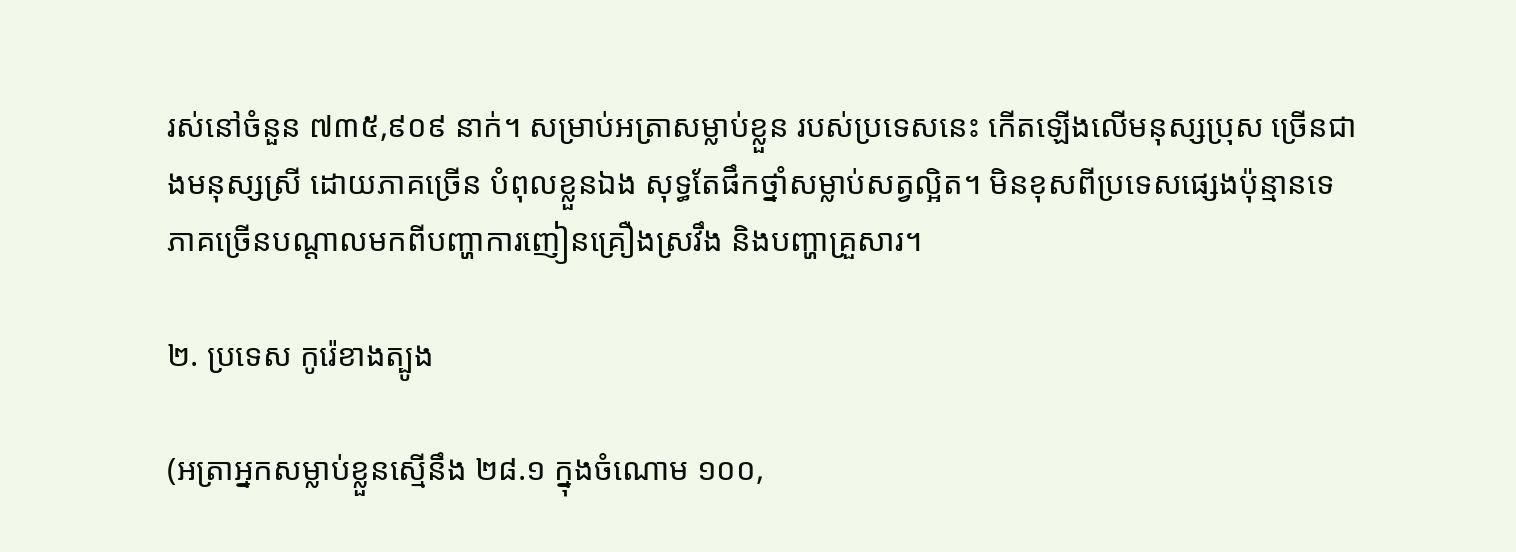រស់នៅចំនួន ៧៣៥,៩០៩ នាក់។ សម្រាប់អត្រាសម្លាប់ខ្លួន របស់ប្រទេសនេះ កើតឡើងលើមនុស្សប្រុស ច្រើនជាងមនុស្សស្រី ដោយភាគច្រើន បំពុលខ្លួនឯង សុទ្ធតែផឹកថ្នាំសម្លាប់សត្វល្អិត។ មិនខុសពីប្រទេសផ្សេងប៉ុន្មានទេ ភាគច្រើនបណ្តាលមកពីបញ្ហាការញៀនគ្រឿងស្រវឹង និងបញ្ហាគ្រួសារ។

២. ប្រទេស កូរ៉េខាងត្បូង

(អត្រាអ្នកសម្លាប់ខ្លួនស្មើនឹង ២៨.១ ក្នុងចំណោម ១០០,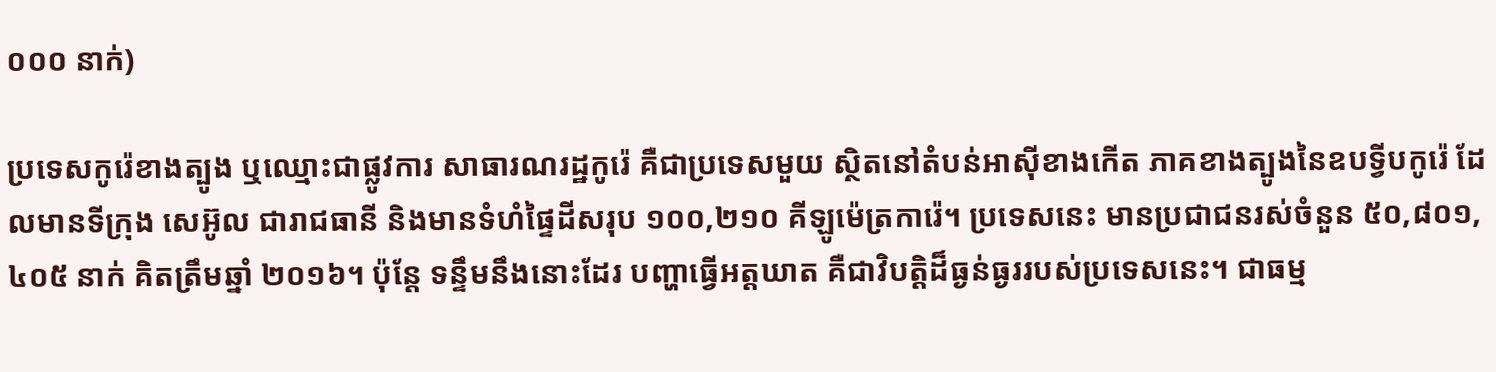០០០ នាក់)

ប្រទេសកូរ៉េខាងត្បូង ឬឈ្មោះជាផ្លូវការ សាធារណរដ្ឋកូរ៉េ គឺជាប្រទេសមួយ ស្ថិតនៅតំបន់អាស៊ីខាងកើត ភាគខាងត្បូងនៃឧបទ្វីបកូរ៉េ ដែលមានទីក្រុង សេអ៊ូល ជារាជធានី និងមានទំហំផ្ទៃដីសរុប ១០០,២១០ គីឡូម៉េត្រការ៉េ។ ប្រទេសនេះ មានប្រជាជនរស់ចំនួន ៥០,៨០១,៤០៥ នាក់ គិតត្រឹមឆ្នាំ ២០១៦។ ប៉ុន្តែ ទន្ទឹមនឹងនោះដែរ បញ្ហាធ្វើអត្តឃាត គឺជាវិបត្តិដ៏ធ្ងន់ធ្ងររបស់ប្រទេសនេះ។ ជាធម្ម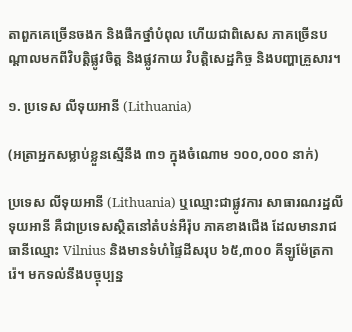តាពួកគេច្រើនចងក និងផឹកថ្នាំបំពុល ហើយជាពិសេស ភាគច្រើនបណ្តាលមកពីវិបត្តិផ្លូវចិត្ត និងផ្លូវកាយ វិបត្តិសេដ្ឋកិច្ច និងបញ្ហាគ្រួសារ។

១. ប្រទេស លីទុយអានី (Lithuania)

(អត្រាអ្នកសម្លាប់ខ្លួនស្មើនឹង ៣១ ក្នុងចំណោម ១០០,០០០ នាក់)

ប្រទេស លីទុយអានី (Lithuania) ឬឈ្មោះជាផ្លូវការ សាធារណរដ្ឋលីទុយអានី គឺជាប្រទេសស្ថិតនៅតំបន់អឺរ៉ុប ភាគខាងជើង ដែលមានរាជធានីឈ្មោះ Vilnius និងមានទំហំផ្ទៃដីសរុប ៦៥,៣០០ គីឡូម៉ែត្រការ៉េ។ មកទល់នឹងបច្ចុប្បន្ន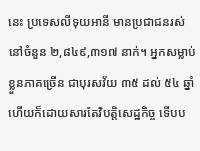នេះ ប្រទេសលីទុយអានី មានប្រជាជនរស់នៅចំនួន ២,៨៤៩,៣១៧ នាក់។ អ្នកសម្លាប់ខ្លួនភាគច្រើន ជាបុរសវ័យ ៣៥ ដល់ ៥៤ ឆ្នាំ ហើយក៏ដោយសារតែវិបត្តិសេដ្ឋកិច្ច ទើបប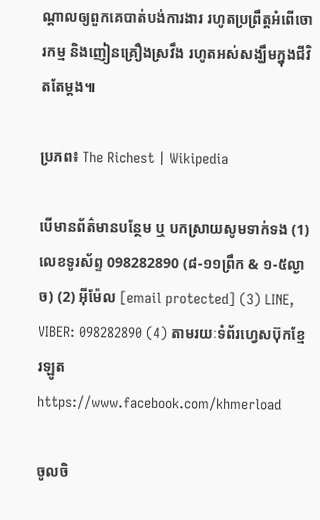ណ្តាលឲ្យពួកគេបាត់បង់ការងារ រហូតប្រព្រឹត្តអំពើចោរកម្ម និងញៀនគ្រឿងស្រវឹង រហូតអស់សង្ឃឹមក្នុងជីវិតតែម្តង៕

ប្រភព៖ The Richest | Wikipedia

បើមានព័ត៌មានបន្ថែម ឬ បកស្រាយសូមទាក់ទង (1) លេខទូរស័ព្ទ 098282890 (៨-១១ព្រឹក & ១-៥ល្ងាច) (2) អ៊ីម៉ែល [email protected] (3) LINE, VIBER: 098282890 (4) តាមរយៈទំព័រហ្វេសប៊ុកខ្មែរឡូត https://www.facebook.com/khmerload

ចូលចិ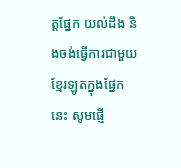ត្តផ្នែក យល់ដឹង និងចង់ធ្វើការជាមួយខ្មែរឡូតក្នុងផ្នែកនេះ សូមផ្ញើ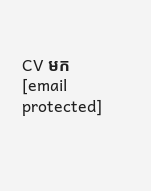CV មក [email protected]